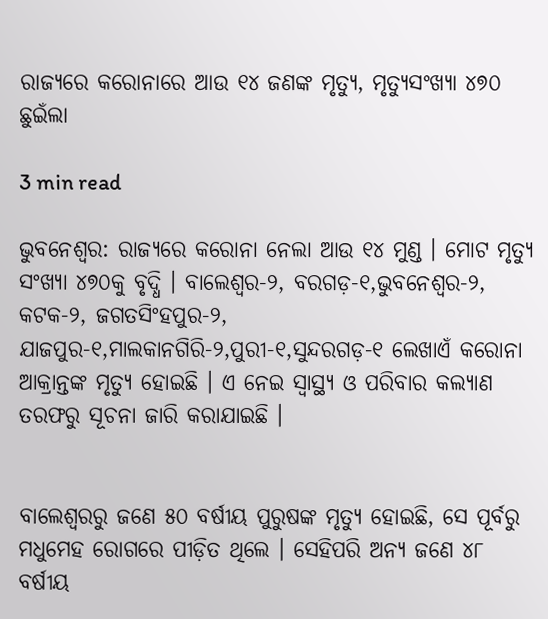ରାଜ୍ୟରେ କରୋନାରେ ଆଉ ୧୪ ଜଣଙ୍କ ମୃତ୍ୟୁ, ମୃତ୍ୟୁସଂଖ୍ୟା ୪୭୦ ଛୁଇଁଲା

3 min read

ଭୁବନେଶ୍ୱର: ରାଜ୍ୟରେ କରୋନା ନେଲା ଆଉ ୧୪ ମୁଣ୍ଡ । ମୋଟ ମୃତ୍ୟୁ ସଂଖ୍ୟା ୪୭୦କୁ ବୃଦ୍ଧି । ବାଲେଶ୍ୱର-୨, ବରଗଡ଼-୧,ଭୁବନେଶ୍ୱର-୨, କଟକ-୨, ଜଗତସିଂହପୁର-୨, ଯାଜପୁର-୧,ମାଲକାନଗିରି-୨,ପୁରୀ-୧,ସୁନ୍ଦରଗଡ଼-୧ ଲେଖାଏଁ କରୋନା ଆକ୍ରାନ୍ତଙ୍କ ମୃତ୍ୟୁ ହୋଇଛି । ଏ ନେଇ ସ୍ୱାସ୍ଥ୍ୟ ଓ ପରିବାର କଲ୍ୟାଣ ତରଫରୁ ସୂଚନା ଜାରି କରାଯାଇଛି ।


ବାଲେଶ୍ୱରରୁ ଜଣେ ୫୦ ବର୍ଷୀୟ ପୁରୁଷଙ୍କ ମୃତ୍ୟୁ ହୋଇଛି, ସେ ପୂର୍ବରୁ ମଧୁମେହ ରୋଗରେ ପୀଡ଼ିତ ଥିଲେ । ସେହିପରି ଅନ୍ୟ ଜଣେ ୪୮ ବର୍ଷୀୟ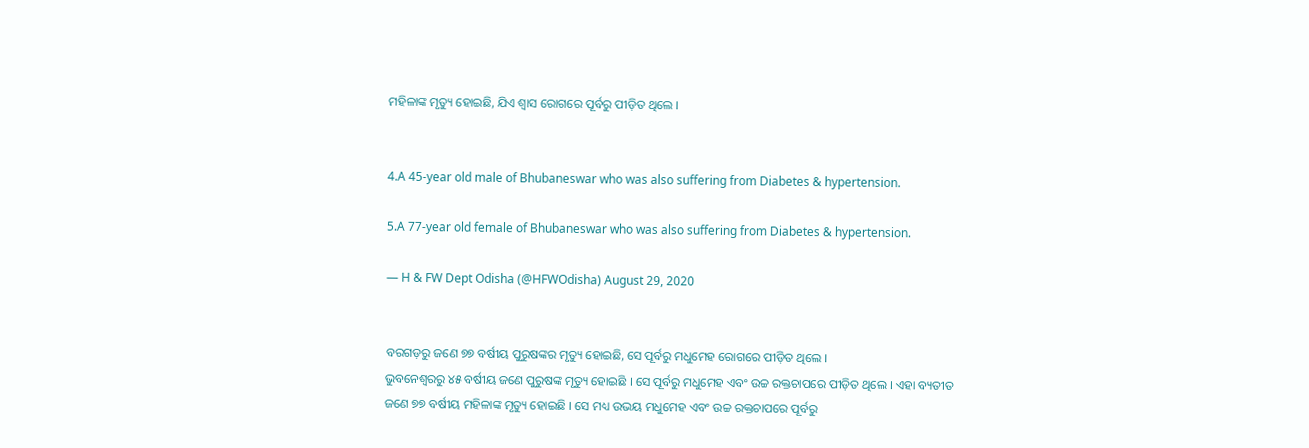ମହିଳାଙ୍କ ମୃତ୍ୟୁ ହୋଇଛି, ଯିଏ ଶ୍ୱାସ ରୋଗରେ ପୂର୍ବରୁ ପୀଡ଼ିତ ଥିଲେ ।


4.A 45-year old male of Bhubaneswar who was also suffering from Diabetes & hypertension.

5.A 77-year old female of Bhubaneswar who was also suffering from Diabetes & hypertension.

— H & FW Dept Odisha (@HFWOdisha) August 29, 2020


ବରଗଡ଼ରୁ ଜଣେ ୭୭ ବର୍ଷୀୟ ପୁରୁଷଙ୍କର ମୃତ୍ୟୁ ହୋଇଛି, ସେ ପୂର୍ବରୁ ମଧୁମେହ ରୋଗରେ ପୀଡ଼ିତ ଥିଲେ ।
ଭୁବନେଶ୍ୱରରୁ ୪୫ ବର୍ଷୀୟ ଜଣେ ପୁରୁଷଙ୍କ ମୃତ୍ୟୁ ହୋଇଛି । ସେ ପୂର୍ବରୁ ମଧୁମେହ ଏବଂ ଉଚ୍ଚ ରକ୍ତଚାପରେ ପୀଡ଼ିତ ଥିଲେ । ଏହା ବ୍ୟତୀତ ଜଣେ ୭୭ ବର୍ଷୀୟ ମହିଳାଙ୍କ ମୃତ୍ୟୁ ହୋଇଛି । ସେ ମଧ୍ୟ ଉଭୟ ମଧୁମେହ ଏବଂ ଉଚ୍ଚ ରକ୍ତଚାପରେ ପୂର୍ବରୁ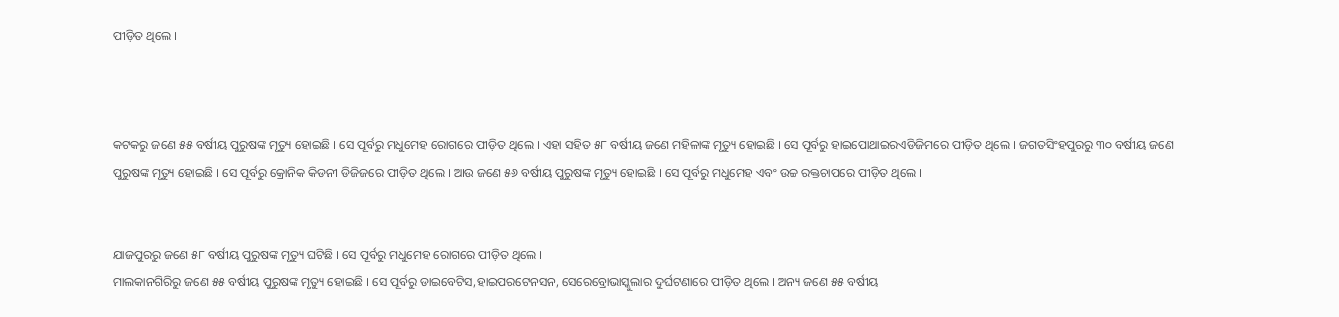ପୀଡ଼ିତ ଥିଲେ ।



କଟକରୁ ଜଣେ ୫୫ ବର୍ଷୀୟ ପୁରୁଷଙ୍କ ମୃତ୍ୟୁ ହୋଇଛି । ସେ ପୂର୍ବରୁ ମଧୁମେହ ରୋଗରେ ପୀଡ଼ିତ ଥିଲେ । ଏହା ସହିତ ୫୮ ବର୍ଷୀୟ ଜଣେ ମହିଳାଙ୍କ ମୃତ୍ୟୁ ହୋଇଛି । ସେ ପୂର୍ବରୁ ହାଇପୋଥାଇରଏଡିଜିମରେ ପୀଡ଼ିତ ଥିଲେ । ଜଗତସିଂହପୁରରୁ ୩୦ ବର୍ଷୀୟ ଜଣେ ପୁରୁଷଙ୍କ ମୃତ୍ୟୁ ହୋଇଛି । ସେ ପୂର୍ବରୁ କ୍ରୋନିକ କିଡନୀ ଡିଜିଜରେ ପୀଡ଼ିତ ଥିଲେ । ଆଉ ଜଣେ ୫୬ ବର୍ଷୀୟ ପୁରୁଷଙ୍କ ମୃତ୍ୟୁ ହୋଇଛି । ସେ ପୂର୍ବରୁ ମଧୁମେହ ଏବଂ ଉଚ୍ଚ ରକ୍ତଚାପରେ ପୀଡ଼ିତ ଥିଲେ ।


ଯାଜପୁରରୁ ଜଣେ ୫୮ ବର୍ଷୀୟ ପୁରୁଷଙ୍କ ମୃତ୍ୟୁ ଘଟିଛି । ସେ ପୂର୍ବରୁ ମଧୁମେହ ରୋଗରେ ପୀଡ଼ିତ ଥିଲେ ।
ମାଲକାନଗିରିରୁ ଜଣେ ୫୫ ବର୍ଷୀୟ ପୁରୁଷଙ୍କ ମୃତ୍ୟୁ ହୋଇଛି । ସେ ପୂର୍ବରୁ ଡାଇବେଟିସ,ହାଇପରଟେନସନ, ସେରେବ୍ରୋଭାସ୍କୁଲାର ଦୁର୍ଘଟଣାରେ ପୀଡ଼ିତ ଥିଲେ । ଅନ୍ୟ ଜଣେ ୫୫ ବର୍ଷୀୟ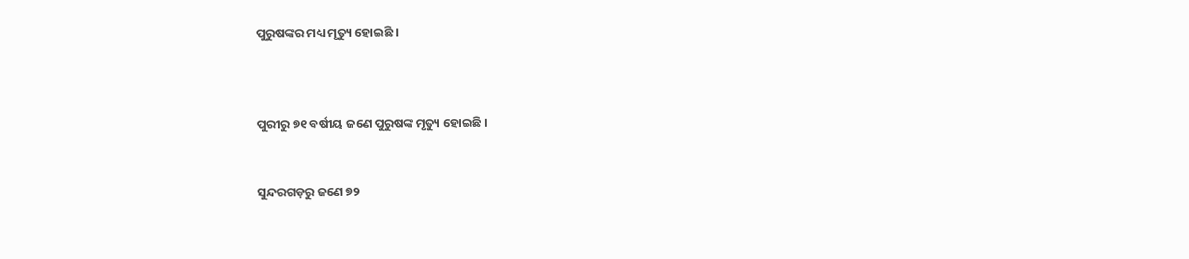ପୁରୁଷଙ୍କର ମଧ୍ୟ ମୃତ୍ୟୁ ହୋଇଛି ।



ପୁରୀରୁ ୭୧ ବର୍ଷୀୟ ଜଣେ ପୁରୁଷଙ୍କ ମୃତ୍ୟୁ ହୋଇଛି ।


ସୁନ୍ଦରଗଡ଼ରୁ ଜଣେ ୭୨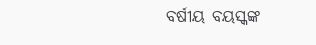ବର୍ଷୀୟ ବୟସ୍କଙ୍କ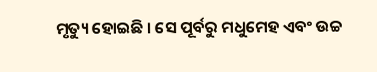ମୃତ୍ୟୁ ହୋଇଛି । ସେ ପୂର୍ବରୁ ମଧୁମେହ ଏବଂ ଉଚ୍ଚ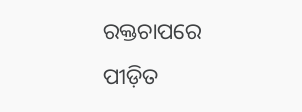ରକ୍ତଚାପରେ ପୀଡ଼ିତ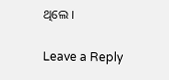ଥିଲେ ।

Leave a Reply